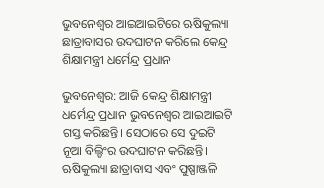ଭୁବନେଶ୍ୱର ଆଇଆଇଟିରେ ଋଷିକୁଲ୍ୟା ଛାତ୍ରାବାସର ଉଦଘାଟନ କରିଲେ କେନ୍ଦ୍ର ଶିକ୍ଷାମନ୍ତ୍ରୀ ଧର୍ମେନ୍ଦ୍ର ପ୍ରଧାନ

ଭୁବନେଶ୍ବର: ଆଜି କେନ୍ଦ୍ର ଶିକ୍ଷାମନ୍ତ୍ରୀ ଧର୍ମେନ୍ଦ୍ର ପ୍ରଧାନ ଭୁବନେଶ୍ୱର ଆଇଆଇଟି ଗସ୍ତ କରିଛନ୍ତି। ସେଠାରେ ସେ ଦୁଇଟି ନୂଆ ବିଲ୍ଡିଂର ଉଦଘାଟନ କରିଛନ୍ତି। ଋଷିକୁଲ୍ୟା ଛାତ୍ରାବାସ ଏବଂ ପୁଷ୍ପାଞ୍ଜଳି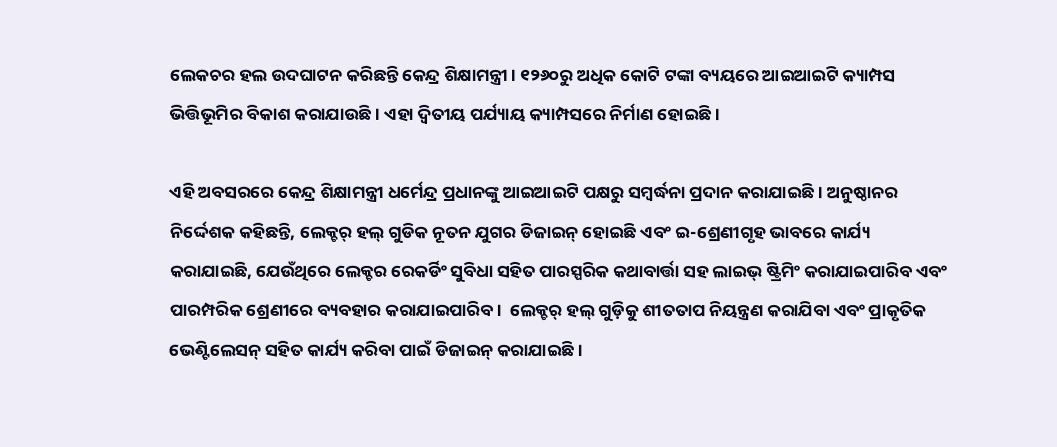ଲେକଚର ହଲ ଉଦଘାଟନ କରିଛନ୍ତି କେନ୍ଦ୍ର ଶିକ୍ଷାମନ୍ତ୍ରୀ। ୧୨୬୦ରୁ ଅଧିକ କୋଟି ଟଙ୍କା ବ୍ୟୟରେ ଆଇଆଇଟି କ୍ୟାମ୍ପସ ଭିତ୍ତିଭୂମିର ବିକାଶ କରାଯାଉଛି। ଏହା ଦ୍ୱିତୀୟ ପର୍ଯ୍ୟାୟ କ୍ୟାମ୍ପସରେ ନିର୍ମାଣ ହୋଇଛି।

ଏହି ଅବସରରେ କେନ୍ଦ୍ର ଶିକ୍ଷାମନ୍ତ୍ରୀ ଧର୍ମେନ୍ଦ୍ର ପ୍ରଧାନଙ୍କୁ ଆଇଆଇଟି ପକ୍ଷରୁ ସମ୍ବର୍ଦ୍ଧନା ପ୍ରଦାନ କରାଯାଇଛି। ଅନୁଷ୍ଠାନର ନିର୍ଦ୍ଦେଶକ କହିଛନ୍ତି, ଲେକ୍ଚର୍ ହଲ୍ ଗୁଡିକ ନୂତନ ଯୁଗର ଡିଜାଇନ୍ ହୋଇଛି ଏବଂ ଇ-ଶ୍ରେଣୀଗୃହ ଭାବରେ କାର୍ଯ୍ୟ କରାଯାଇଛି, ଯେଉଁଥିରେ ଲେକ୍ଚର ରେକର୍ଡିଂ ସୁବିଧା ସହିତ ପାରସ୍ପରିକ କଥାବାର୍ତ୍ତା ସହ ଲାଇଭ୍ ଷ୍ଟ୍ରିମିଂ କରାଯାଇପାରିବ ଏବଂ ପାରମ୍ପରିକ ଶ୍ରେଣୀରେ ବ୍ୟବହାର କରାଯାଇପାରିବ।  ଲେକ୍ଚର୍ ହଲ୍ ଗୁଡ଼ିକୁ ଶୀତତାପ ନିୟନ୍ତ୍ରଣ କରାଯିବା ଏବଂ ପ୍ରାକୃତିକ ଭେଣ୍ଟିଲେସନ୍ ସହିତ କାର୍ଯ୍ୟ କରିବା ପାଇଁ ଡିଜାଇନ୍ କରାଯାଇଛି।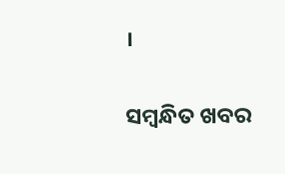।

ସମ୍ବନ୍ଧିତ ଖବର